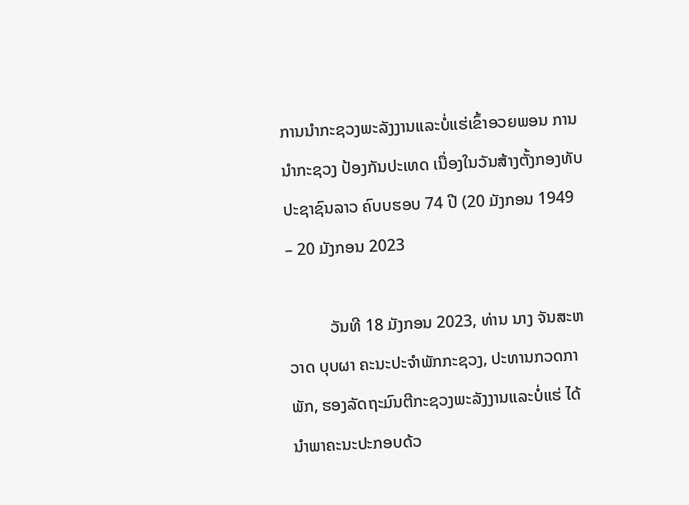ການນໍາກະຊວງພະລັງງານແລະບໍ່ແຮ່ເຂົ້າອວຍພອນ ການນຳກະຊວງ ປ້ອງກັນປະເທດ ເນື່ອງໃນວັນສ້າງຕັ້ງກອງທັບປະຊາຊົນລາວ ຄົບບຮອບ 74 ປີ (20 ມັງກອນ 1949 – 20 ມັງກອນ 2023

          ວັນທີ 18 ມັງກອນ 2023, ທ່ານ ນາງ ຈັນສະຫວາດ ບຸບຜາ ຄະນະປະຈໍາພັກກະຊວງ, ປະທານກວດກາພັກ, ຮອງລັດຖະມົນຕີກະຊວງພະລັງງານແລະບໍ່ແຮ່ ໄດ້ນຳພາຄະນະປະກອບດ້ວ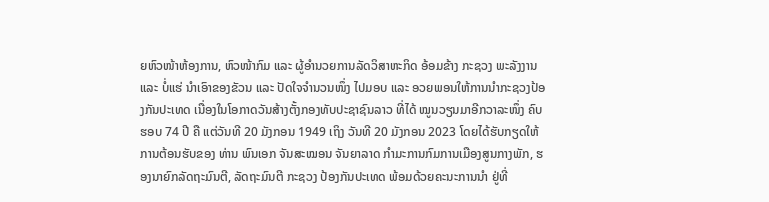ຍຫົວໜ້າຫ້ອງການ, ຫົວໜ້າກົມ ແລະ ຜູ້ອຳນວຍການລັດວິສາຫະກິດ ອ້ອມຂ້າງ ກະຊວງ ພະລັງງານ ແລະ ບໍ່ແຮ່ ນຳເອົາຂອງຂັວນ ແລະ ປັດໃຈຈຳນວນໜຶ່ງ ໄປມອບ ແລະ ອວຍພອນໃຫ້ການນຳກະຊວງປ້ອງກັນປະເທດ ເນື່ອງໃນໂອກາດວັນສ້າງຕັ້ງກອງທັບປະຊາຊົນລາວ ທີ່ໄດ້ ໝູນວຽນມາອີກວາລະໜຶ່ງ ຄົບຮອບ 74 ປີ ຄື ແຕ່ວັນທີ 20 ມັງກອນ 1949 ເຖິງ ວັນທີ 20 ມັງກອນ 2023 ໂດຍໄດ້ຮັບກຽດໃຫ້ການຕ້ອນຮັບຂອງ ທ່ານ ພົນເອກ ຈັນສະໝອນ ຈັນຍາລາດ ກໍາມະການກົມການເມືອງສູນກາງພັກ, ຮອງນາຍົກລັດຖະມົນຕີ, ລັດຖະມົນຕີ ກະຊວງ ປ້ອງກັນປະເທດ ພ້ອມດ້ວຍຄະນະການນຳ ຢູ່ທີ່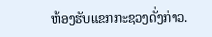ຫ້ອງຮັບແຂກກະຊວງດັ່ງກ່າວ.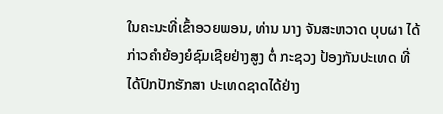ໃນຄະນະທີ່ເຂົ້າອວຍພອນ, ທ່ານ ນາງ ຈັນສະຫວາດ ບຸບຜາ ໄດ້ກ່າວຄຳຍ້ອງຍໍຊົມເຊີຍຢ່າງສູງ ຕໍ່ ກະຊວງ ປ້ອງກັນປະເທດ ທີ່ໄດ້ປົກປັກຮັກສາ ປະເທດຊາດໄດ້ຢ່າງ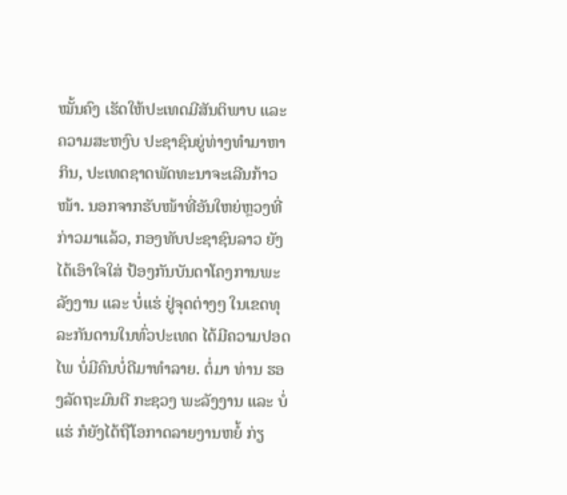ໝັ້ນຄົງ ເຮັດໃຫ້ປະເທດມີສັນຕິພາບ ແລະ ຄວາມສະຫງົບ ປະຊາຊົນຍູ່ທ່າງທຳມາຫາກິນ, ປະເທດຊາດພັດທະນາຈະເລີນກ້າວໜ້າ. ນອກຈາກຮັບໜ້າທີ່ອັນໃຫຍ່ຫຼວງທີ່ກ່າວມາແລ້ວ, ກອງທັບປະຊາຊົນລາວ ຍັງໄດ້ເອົາໃຈໃສ່ ປ້ອງກັນບັນດາໂຄງການພະລັງງານ ແລະ ບໍ່ແຮ່ ຢູ່ຈຸດຕ່າງໆ ໃນເຂດທຸລະກັນດານໃນທົ່ວປະເທດ ໄດ້ມີຄວາມປອດໄພ ບໍ່ມີຄົນບໍ່ດີມາທຳລາຍ. ຕໍ່ມາ ທ່ານ ຮອງລັດຖະມົນຕີ ກະຊວງ ພະລັງງານ ແລະ ບໍ່ແຮ່ ກໍຍັງໄດ້ຖືໂອກາດລາຍງານຫຍໍ້ ກ່ຽ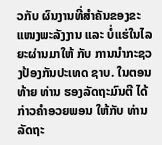ວກັບ ຜົນງານທີ່ສຳຄັນຂອງຂະແໜງພະລັງງານ ແລະ ບໍ່ແຮ່ໃນໄລຍະຜ່ານມາໃຫ້ ກັບ ການນຳກະຊວງປ້ອງກັນປະເທດ ຊາບ. ໃນຕອນທ້າຍ ທ່ານ ຮອງລັດຖະມົນຕີ ໄດ້ກ່າວຄຳອວຍພອນ ໃຫ້ກັບ ທ່ານ ລັດຖະ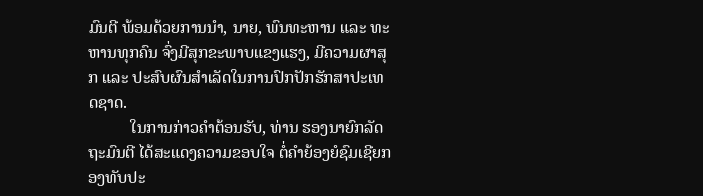ມົນຕີ ພ້ອມດ້ວຍການນຳ, ນາຍ, ພົນທະຫານ ແລະ ທະຫານທຸກຄົນ ຈົ່ງມີສຸກຂະພາບແຂງແຮງ, ມີຄວາມຜາສຸກ ແລະ ປະສົບຜົນສຳເລັດໃນການປົກປັກຮັກສາປະເທດຊາດ.
          ໃນການກ່າວຄຳຕ້ອນຮັບ, ທ່ານ ຮອງນາຍົກລັດຖະມົນຕີ ໄດ້ສະແດງຄວາມຂອບໃຈ ຕໍ່ຄຳຍ້ອງຍໍຊົມເຊີຍກອງທັບປະ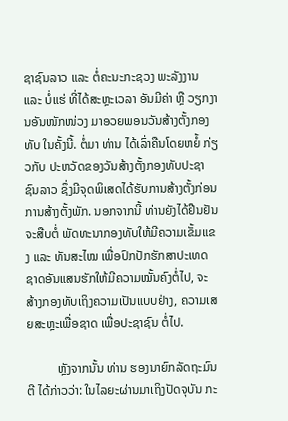ຊາຊົນລາວ ແລະ ຕໍ່ຄະນະກະຊວງ ພະລັງງານ ແລະ ບໍ່ແຮ່ ທີ່ໄດ້ສະຫຼະເວລາ ອັນມີຄ່າ ຫຼື ວຽກງານອັນໜັກໜ່ວງ ມາອວຍພອນວັນສ້າງຕັ້ງກອງທັບ ໃນຄັ້ງນີ້. ຕໍ່ມາ ທ່ານ ໄດ້ເລົ່າຄືນໂດຍຫຍໍ້ ກ່ຽວກັບ ປະຫວັດຂອງວັນສ້າງຕັ້ງກອງທັບປະຊາຊົນລາວ ຊຶ່ງມີຈຸດພິເສດໄດ້ຮັບການສ້າງຕັ້ງກ່ອນການສ້າງຕັ້ງພັກ. ນອກຈາກນີ້ ທ່ານຍັງໄດ້ຢືນຢັນຈະສືບຕໍ່ ພັດທະນາກອງທັບໃຫ້ມີຄວາມເຂັ້ມແຂງ ແລະ ທັນສະໄໝ ເພື່ອປົກປັກຮັກສາປະເທດຊາດອັນແສນຮັກໃຫ້ມີຄວາມໝັ້ນຄົງຕໍ່ໄປ, ຈະສ້າງກອງທັບເຖິງຄວາມເປັນແບບຢ່າງ, ຄວາມເສຍສະຫຼະເພື່ອຊາດ ເພື່ອປະຊາຊົນ ຕໍ່ໄປ.

          ຫຼັງຈາກນັ້ນ ທ່ານ ຮອງນາຍົກລັດຖະມົນຕີ ໄດ້ກ່າວວ່າ: ໃນໄລຍະຜ່ານມາເຖິງປັດຈຸບັນ ກະ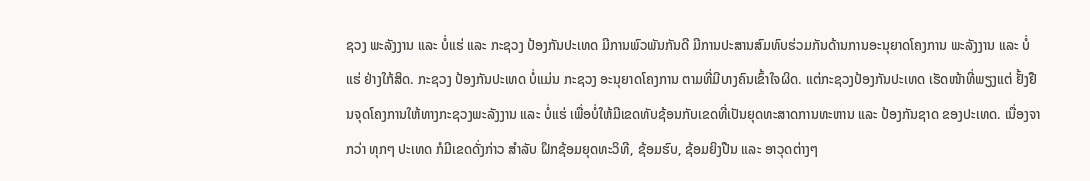ຊວງ ພະລັງງານ ແລະ ບໍ່ແຮ່ ແລະ ກະຊວງ ປ້ອງກັນປະເທດ ມີການພົວພັນກັນດີ ມີການປະສານສົມທົບຮ່ວມກັນດ້ານການອະນຸຍາດໂຄງການ ພະລັງງານ ແລະ ບໍ່ແຮ່ ຢ່າງໃກ້ສິດ. ກະຊວງ ປ້ອງກັນປະເທດ ບໍ່ແມ່ນ ກະຊວງ ອະນຸຍາດໂຄງການ ຕາມທີ່ມີບາງຄົນເຂົ້າໃຈຜິດ. ແຕ່ກະຊວງປ້ອງກັນປະເທດ ເຮັດໜ້າທີ່ພຽງແຕ່ ຢັ້ງຢືນຈຸດໂຄງການໃຫ້ທາງກະຊວງພະລັງງານ ແລະ ບໍ່ແຮ່ ເພື່ອບໍ່ໃຫ້ມີເຂດທັບຊ້ອນກັບເຂດທີ່ເປັນຍຸດທະສາດການທະຫານ ແລະ ປ້ອງກັນຊາດ ຂອງປະເທດ. ເນື່ອງຈາກວ່າ ທຸກໆ ປະເທດ ກໍມີເຂດດັ່ງກ່າວ ສຳລັບ ຝຶກຊ້ອມຍຸດທະວິທີ, ຊ້ອມຮົບ, ຊ້ອມຍິງປືນ ແລະ ອາວຸດຕ່າງໆ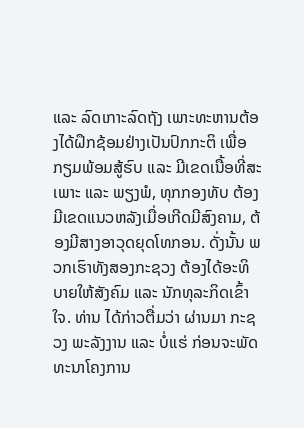ແລະ ລົດເກາະລົດຖັງ ເພາະທະຫານຕ້ອງໄດ້ຝຶກຊ້ອມຢ່າງເປັນປົກກະຕິ ເພື່ອກຽມພ້ອມສູ້ຮົບ ແລະ ມີເຂດເນື້ອທີ່ສະເພາະ ແລະ ພຽງພໍ, ທຸກກອງທັບ ຕ້ອງມີເຂດແນວຫລັງເມື່ອເກີດມີສົງຄາມ, ຕ້ອງມີສາງອາວຸດຍຸດໂທກອນ. ດັ່ງນັ້ນ ພວກເຮົາທັງສອງກະຊວງ ຕ້ອງໄດ້ອະທິບາຍໃຫ້ສັງຄົມ ແລະ ນັກທຸລະກິດເຂົ້າໃຈ. ທ່ານ ໄດ້ກ່າວຕື່ມວ່າ ຜ່ານມາ ກະຊວງ ພະລັງງານ ແລະ ບໍ່ແຮ່ ກ່ອນຈະພັດທະນາໂຄງການ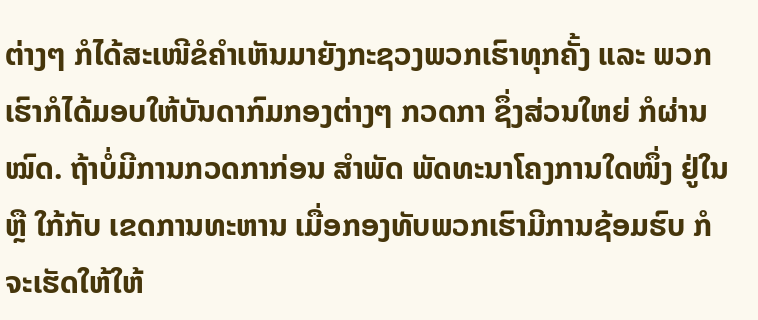ຕ່າງໆ ກໍໄດ້ສະເໜີຂໍຄຳເຫັນມາຍັງກະຊວງພວກເຮົາທຸກຄັ້ງ ແລະ ພວກເຮົາກໍໄດ້ມອບໃຫ້ບັນດາກົມກອງຕ່າງໆ ກວດກາ ຊຶ່ງສ່ວນໃຫຍ່ ກໍຜ່ານໝົດ. ຖ້າບໍ່ມີການກວດກາກ່ອນ ສຳພັດ ພັດທະນາໂຄງການໃດໜຶ່ງ ຢູ່ໃນ ຫຼື ໃກ້ກັບ ເຂດການທະຫານ ເມື່ອກອງທັບພວກເຮົາມີການຊ້ອມຮົບ ກໍຈະເຮັດໃຫ້ໃຫ້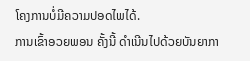ໂຄງການບໍ່ມີຄວາມປອດໄພໄດ້.
ການເຂົ້າອວຍພອນ ຄັ້ງນີ້ ດຳເນີນໄປດ້ວຍບັນຍາກາ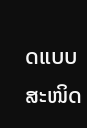ດແບບສະໜິດ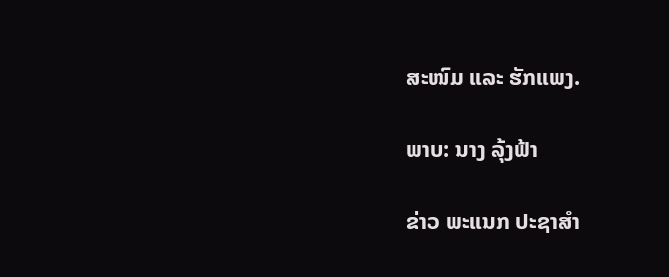ສະໜົມ ແລະ ຮັກແພງ.

ພາບ: ນາງ ລຸ້ງຟ້າ

ຂ່າວ ພະແນກ ປະຊາສຳ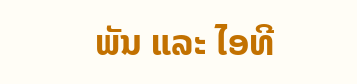ພັນ ແລະ ໄອທີ